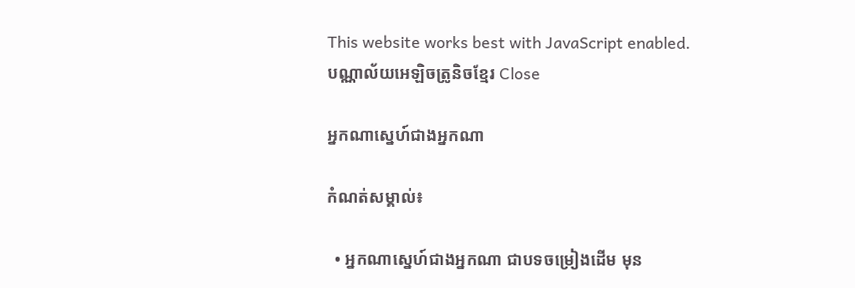This website works best with JavaScript enabled.
បណ្ណាល័យអេឡិចត្រូនិចខ្មែរ Close

អ្នកណាស្នេហ៍ជាងអ្នកណា

កំណត់សម្គាល់៖

  • អ្នកណាស្នេហ៍ជាងអ្នកណា ជាបទចម្រៀងដើម មុន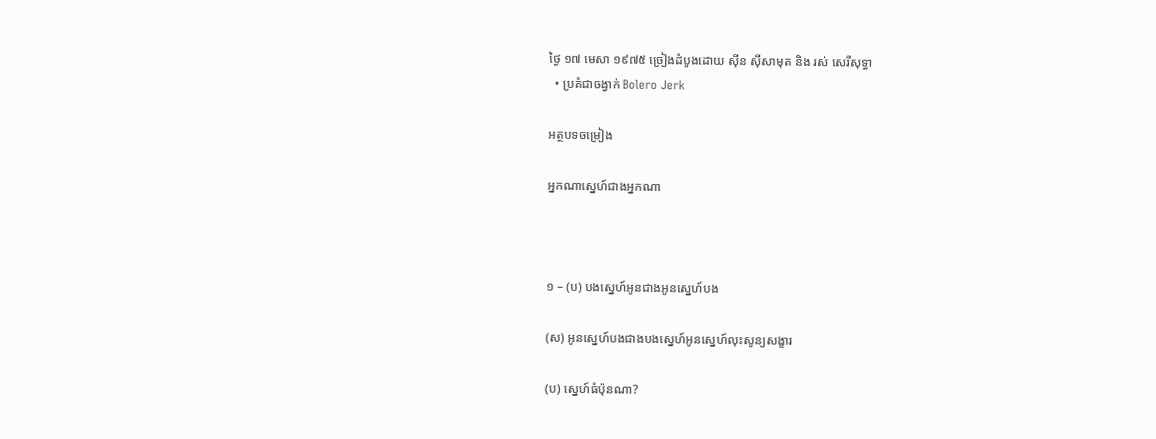ថ្ងៃ ១៧ មេសា ១៩៧៥ ច្រៀងដំបូងដោយ ស៊ីន ស៊ីសាមុត និង រស់ សេរីសុទ្ធា
  • ប្រគំជាចង្វាក់ Bolero Jerk

អត្ថបទចម្រៀង

អ្នកណាស្នេហ៍ជាងអ្នកណា



១ – (ប) បងស្នេហ៍អូនជាងអូនស្នេហ៍បង

(ស) អូនស្នេហ៍បងជាងបងស្នេហ៍អូនស្នេហ៍លុះសូន្យសង្ខារ

(ប) ស្នេហ៍ធំប៉ុនណា?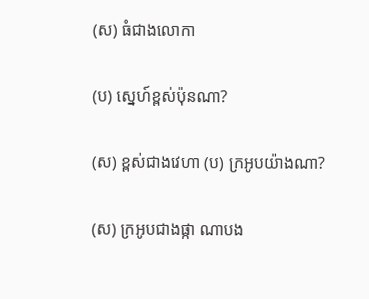(ស) ធំជាងលោកា

(ប) ស្នេហ៍ខ្ពស់ប៉ុនណា?

(ស) ខ្ពស់ជាងវេហា (ប) ក្រអូបយ៉ាងណា?

(ស) ក្រអូបជាងផ្កា ណាបង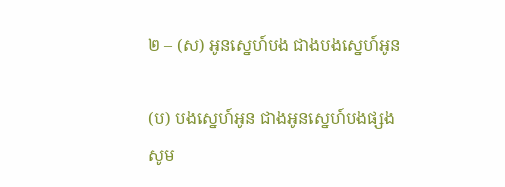២ – (ស) អូនស្នេហ៍បង ជាងបងស្នេហ៍អូន

(ប) បងស្នេហ៍អូន ជាងអូនស្នេហ៍បងផ្សងសូម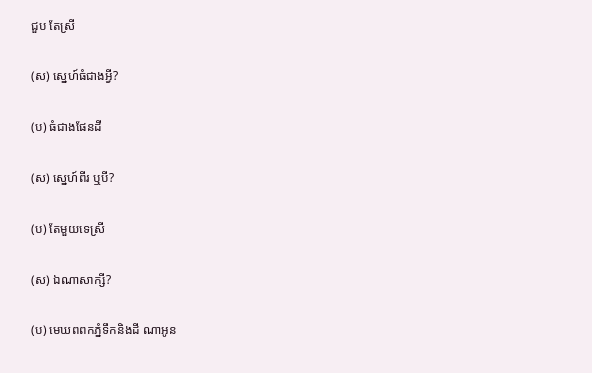ជួប តែស្រី

(ស) ស្នេហ៍ធំជាងអ្វី?

(ប) ធំជាងផែនដី

(ស) ស្នេហ៍ពីរ ឬបី?

(ប) តែមួយទេស្រី

(ស) ឯណាសាក្សី?

(ប) មេឃពពកភ្នំទឹកនិងដី ណាអូន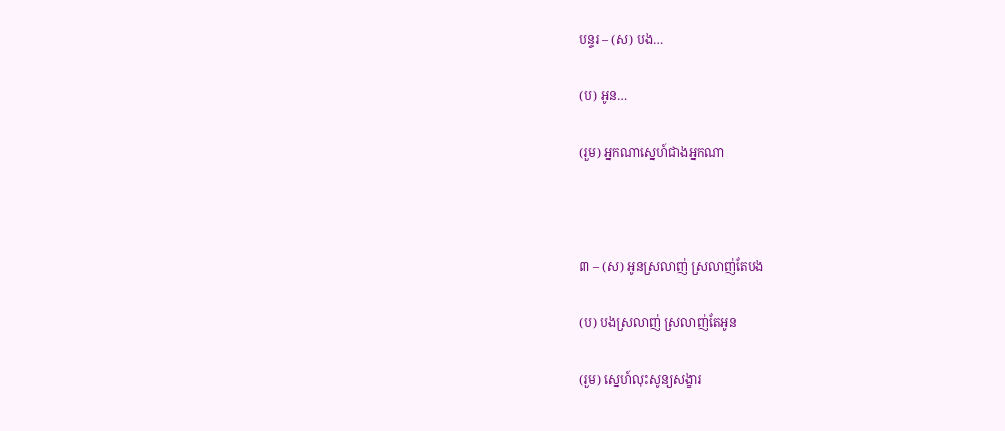បន្ទរ – (ស) បង…

(ប) អូន…

(រួម) អ្នកណាស្នេហ៍ជាងអ្នកណា



៣ – (ស) អូនស្រលាញ់ ស្រលាញ់តែបង

(ប) បងស្រលាញ់ ស្រលាញ់តែអូន

(រួម) ស្នេហ៍លុះសូន្យសង្ខារ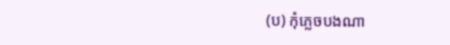(ប) កុំភ្លេចបងណា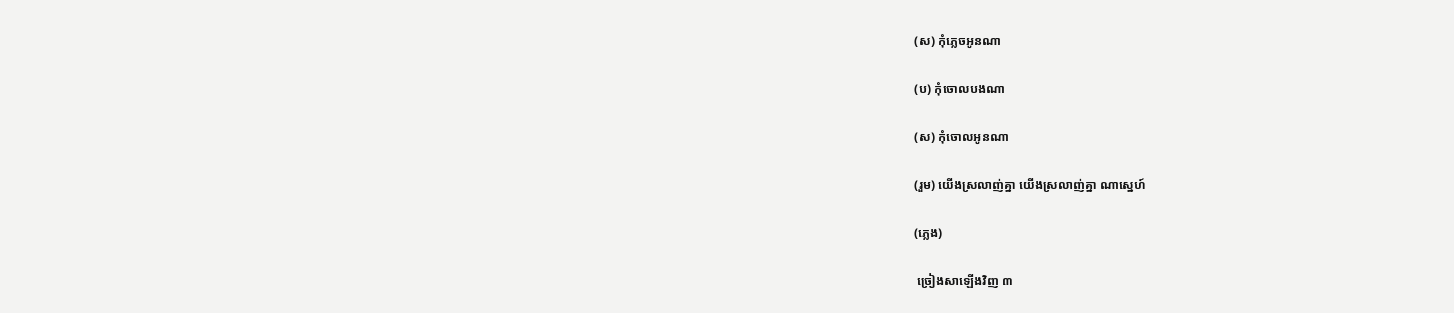(ស) កុំភ្លេចអូនណា

(ប) កុំចោលបងណា

(ស) កុំចោលអូនណា

(រួម) យើងស្រលាញ់គ្នា យើងស្រលាញ់គ្នា ណាស្នេហ៍

(ភ្លេង)

 ច្រៀងសាឡើងវិញ ៣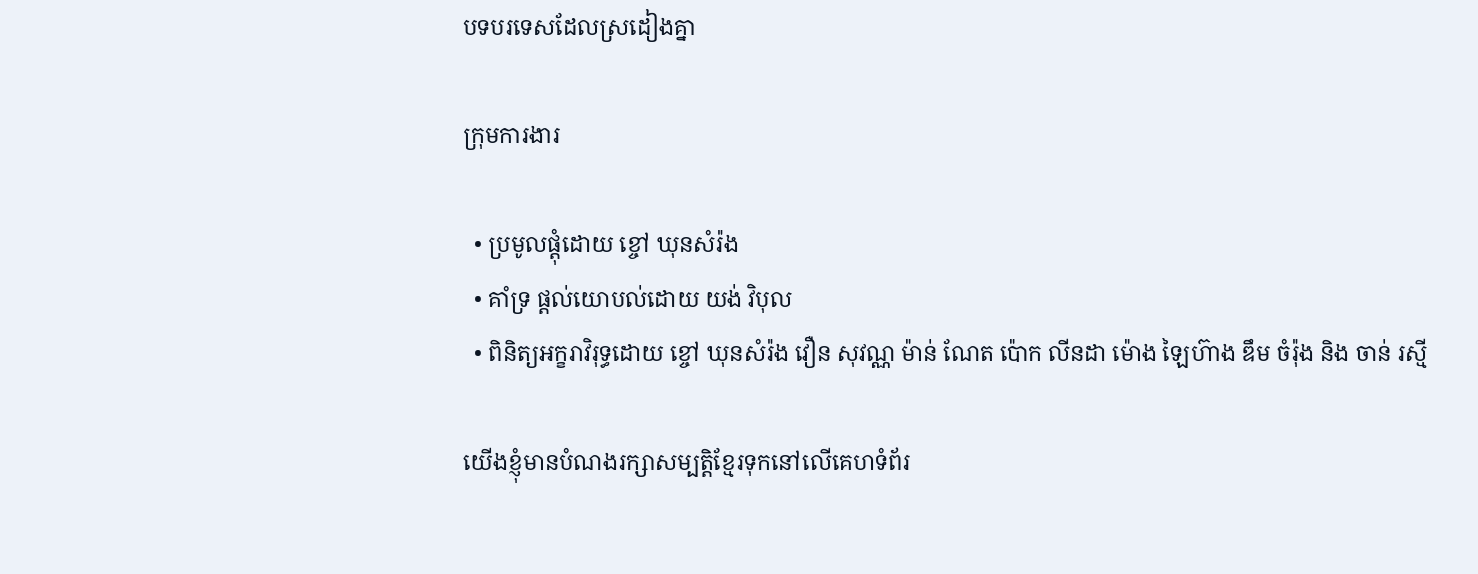បទបរទេសដែលស្រដៀងគ្នា

ក្រុមការងារ

  • ប្រមូលផ្តុំដោយ ខ្ចៅ ឃុនសំរ៉ង
  • គាំទ្រ ផ្តល់យោបល់ដោយ យង់ វិបុល
  • ពិនិត្យអក្ខរាវិរុទ្ធដោយ ខ្ចៅ ឃុនសំរ៉ង វឿន សុវណ្ណ ម៉ាន់ ណែត ប៉ោក លីនដា ម៉ោង ឡៃហ៊ាង ឌឹម ចំរ៉ុង និង ចាន់ រស្មី

យើងខ្ញុំមានបំណងរក្សាសម្បត្តិខ្មែរទុកនៅលើគេហទំព័រ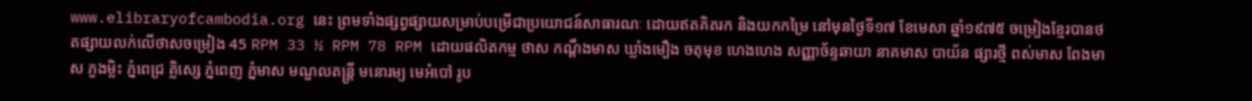www.elibraryofcambodia.org នេះ ព្រមទាំងផ្សព្វផ្សាយសម្រាប់បម្រើជាប្រយោជន៍សាធារណៈ ដោយឥតគិតរក និងយកកម្រៃ នៅមុនថ្ងៃទី១៧ ខែមេសា ឆ្នាំ១៩៧៥ ចម្រៀងខ្មែរបានថតផ្សាយលក់លើថាសចម្រៀង 45 RPM 33 ½ RPM 78 RPM ដោយផលិតកម្ម ថាស កណ្ដឹងមាស ឃ្លាំងមឿង ចតុមុខ ហេងហេង សញ្ញាច័ន្ទឆាយា នាគមាស បាយ័ន ផ្សារថ្មី ពស់មាស ពែងមាស ភួងម្លិះ ភ្នំពេជ្រ គ្លិស្សេ ភ្នំពេញ ភ្នំមាស មណ្ឌលតន្រ្តី មនោរម្យ មេអំបៅ រូប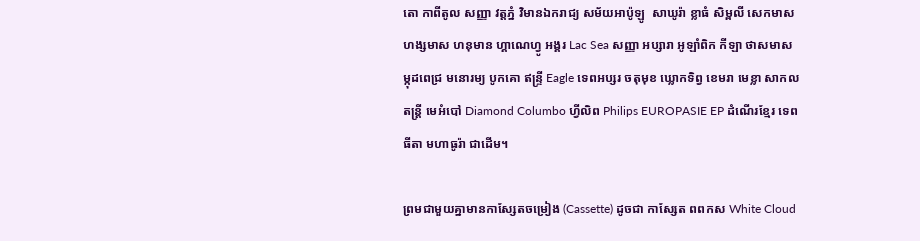តោ កាពីតូល សញ្ញា វត្តភ្នំ វិមានឯករាជ្យ សម័យអាប៉ូឡូ  សាឃូរ៉ា ខ្លាធំ សិម្ពលី សេកមាស ហង្សមាស ហនុមាន ហ្គាណេហ្វូ អង្គរ Lac Sea សញ្ញា អប្សារា អូឡាំពិក កីឡា ថាសមាស ម្កុដពេជ្រ មនោរម្យ បូកគោ ឥន្ទ្រី Eagle ទេពអប្សរ ចតុមុខ ឃ្លោកទិព្វ ខេមរា មេខ្លា សាកលតន្ត្រី មេអំបៅ Diamond Columbo ហ្វីលិព Philips EUROPASIE EP ដំណើរខ្មែរ ទេពធីតា មហាធូរ៉ា ជាដើម។

ព្រមជាមួយគ្នាមានកាសែ្សតចម្រៀង (Cassette) ដូចជា កាស្សែត ពពកស White Cloud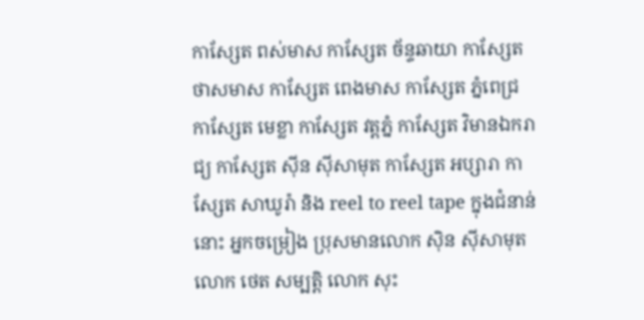កាស្សែត ពស់មាស កាស្សែត ច័ន្ទឆាយា កាស្សែត ថាសមាស កាស្សែត ពេងមាស កាស្សែត ភ្នំពេជ្រ កាស្សែត មេខ្លា កាស្សែត វត្តភ្នំ កាស្សែត វិមានឯករាជ្យ កាស្សែត ស៊ីន ស៊ីសាមុត កាស្សែត អប្សារា កាស្សែត សាឃូរ៉ា និង reel to reel tape ក្នុងជំនាន់នោះ អ្នកចម្រៀង ប្រុសមានលោក ស៊ិន ស៊ីសាមុត លោក ថេត សម្បត្តិ លោក សុះ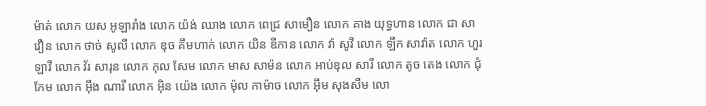ម៉ាត់ លោក យស អូឡារាំង លោក យ៉ង់ ឈាង លោក ពេជ្រ សាមឿន លោក គាង យុទ្ធហាន លោក ជា សាវឿន លោក ថាច់ សូលី លោក ឌុច គឹមហាក់ លោក យិន ឌីកាន លោក វ៉ា សូវី លោក ឡឹក សាវ៉ាត លោក ហួរ ឡាវី លោក វ័រ សារុន លោក កុល សែម លោក មាស សាម៉ន លោក អាប់ឌុល សារី លោក តូច តេង លោក ជុំ កែម លោក អ៊ឹង ណារី លោក អ៊ិន យ៉េង លោក ម៉ុល កាម៉ាច លោក អ៊ឹម សុងសឺម លោ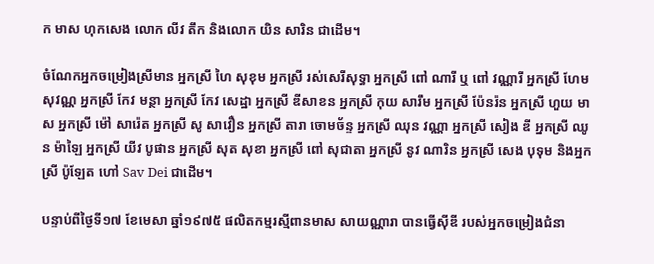ក មាស ហុកសេង លោក លីវ តឹក និងលោក យិន សារិន ជាដើម។

ចំណែកអ្នកចម្រៀងស្រីមាន អ្នកស្រី ហៃ សុខុម អ្នកស្រី រស់សេរីសុទ្ធា អ្នកស្រី ពៅ ណារី ឬ ពៅ វណ្ណារី អ្នកស្រី ហែម សុវណ្ណ អ្នកស្រី កែវ មន្ថា អ្នកស្រី កែវ សេដ្ឋា អ្នកស្រី ឌីសាខន អ្នកស្រី កុយ សារឹម អ្នកស្រី ប៉ែនរ៉ន អ្នកស្រី ហួយ មាស អ្នកស្រី ម៉ៅ សារ៉េត អ្នកស្រី សូ សាវឿន អ្នកស្រី តារា ចោមច័ន្ទ អ្នកស្រី ឈុន វណ្ណា អ្នកស្រី សៀង ឌី អ្នកស្រី ឈូន ម៉ាឡៃ អ្នកស្រី យីវ បូផាន អ្នកស្រី សុត សុខា អ្នកស្រី ពៅ សុជាតា អ្នកស្រី នូវ ណារិន អ្នកស្រី សេង បុទុម និងអ្នកស្រី ប៉ូឡែត ហៅ Sav Dei ជាដើម។

បន្ទាប់ពីថ្ងៃទី១៧ ខែមេសា ឆ្នាំ១៩៧៥ ផលិតកម្មរស្មីពានមាស សាយណ្ណារា បានធ្វើស៊ីឌី របស់អ្នកចម្រៀងជំនា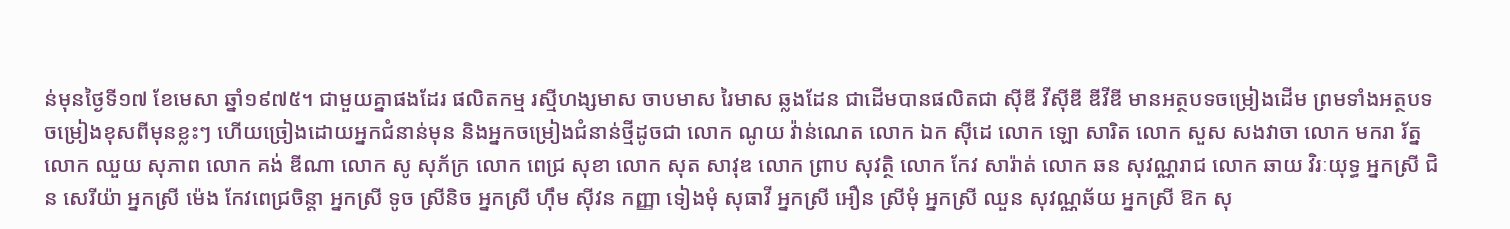ន់មុនថ្ងៃទី១៧ ខែមេសា ឆ្នាំ១៩៧៥។ ជាមួយគ្នាផងដែរ ផលិតកម្ម រស្មីហង្សមាស ចាបមាស រៃមាស ឆ្លងដែន ជាដើមបានផលិតជា ស៊ីឌី វីស៊ីឌី ឌីវីឌី មានអត្ថបទចម្រៀងដើម ព្រមទាំងអត្ថបទចម្រៀងខុសពីមុនខ្លះៗ ហើយច្រៀងដោយអ្នកជំនាន់មុន និងអ្នកចម្រៀងជំនាន់ថ្មីដូចជា លោក ណូយ វ៉ាន់ណេត លោក ឯក ស៊ីដេ លោក ឡោ សារិត លោក សួស សងវាចា លោក មករា រ័ត្ន លោក ឈួយ សុភាព លោក គង់ ឌីណា លោក សូ សុភ័ក្រ លោក ពេជ្រ សុខា លោក សុត សាវុឌ លោក ព្រាប សុវត្ថិ លោក កែវ សារ៉ាត់ លោក ឆន សុវណ្ណរាជ លោក ឆាយ វិរៈយុទ្ធ អ្នកស្រី ជិន សេរីយ៉ា អ្នកស្រី ម៉េង កែវពេជ្រចិន្តា អ្នកស្រី ទូច ស្រីនិច អ្នកស្រី ហ៊ឹម ស៊ីវន កញ្ញា ទៀងមុំ សុធាវី អ្នកស្រី អឿន ស្រីមុំ អ្នកស្រី ឈួន សុវណ្ណឆ័យ អ្នកស្រី ឱក សុ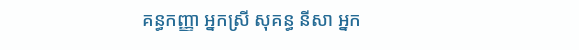គន្ធកញ្ញា អ្នកស្រី សុគន្ធ នីសា អ្នក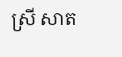ស្រី សាត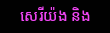សេរីយ៉ង និង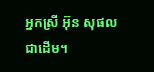អ្នកស្រី អ៊ុន សុផល ជាដើម។